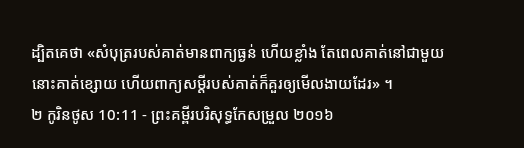ដ្បិតគេថា «សំបុត្ររបស់គាត់មានពាក្យធ្ងន់ ហើយខ្លាំង តែពេលគាត់នៅជាមួយ នោះគាត់ខ្សោយ ហើយពាក្យសម្ដីរបស់គាត់ក៏គួរឲ្យមើលងាយដែរ» ។
២ កូរិនថូស 10:11 - ព្រះគម្ពីរបរិសុទ្ធកែសម្រួល ២០១៦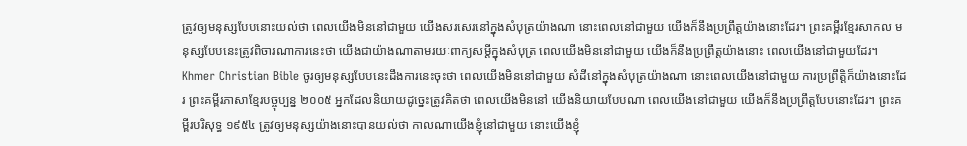ត្រូវឲ្យមនុស្សបែបនោះយល់ថា ពេលយើងមិននៅជាមួយ យើងសរសេរនៅក្នុងសំបុត្រយ៉ាងណា នោះពេលនៅជាមួយ យើងក៏នឹងប្រព្រឹត្តយ៉ាងនោះដែរ។ ព្រះគម្ពីរខ្មែរសាកល មនុស្សបែបនេះត្រូវពិចារណាការនេះថា យើងជាយ៉ាងណាតាមរយៈពាក្យសម្ដីក្នុងសំបុត្រ ពេលយើងមិននៅជាមួយ យើងក៏នឹងប្រព្រឹត្តយ៉ាងនោះ ពេលយើងនៅជាមួយដែរ។ Khmer Christian Bible ចូរឲ្យមនុស្សបែបនេះដឹងការនេះចុះថា ពេលយើងមិននៅជាមួយ សំដីនៅក្នុងសំបុត្រយ៉ាងណា នោះពេលយើងនៅជាមួយ ការប្រព្រឹត្ដិក៏យ៉ាងនោះដែរ ព្រះគម្ពីរភាសាខ្មែរបច្ចុប្បន្ន ២០០៥ អ្នកដែលនិយាយដូច្នេះត្រូវគិតថា ពេលយើងមិននៅ យើងនិយាយបែបណា ពេលយើងនៅជាមួយ យើងក៏នឹងប្រព្រឹត្តបែបនោះដែរ។ ព្រះគម្ពីរបរិសុទ្ធ ១៩៥៤ ត្រូវឲ្យមនុស្សយ៉ាងនោះបានយល់ថា កាលណាយើងខ្ញុំនៅជាមួយ នោះយើងខ្ញុំ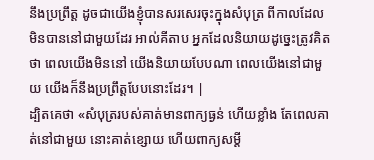នឹងប្រព្រឹត្ត ដូចជាយើងខ្ញុំបានសរសេរចុះក្នុងសំបុត្រ ពីកាលដែលមិនបាននៅជាមួយដែរ អាល់គីតាប អ្នកដែលនិយាយដូច្នេះត្រូវគិតថា ពេលយើងមិននៅ យើងនិយាយបែបណា ពេលយើងនៅជាមួយ យើងក៏នឹងប្រព្រឹត្ដបែបនោះដែរ។ |
ដ្បិតគេថា «សំបុត្ររបស់គាត់មានពាក្យធ្ងន់ ហើយខ្លាំង តែពេលគាត់នៅជាមួយ នោះគាត់ខ្សោយ ហើយពាក្យសម្ដី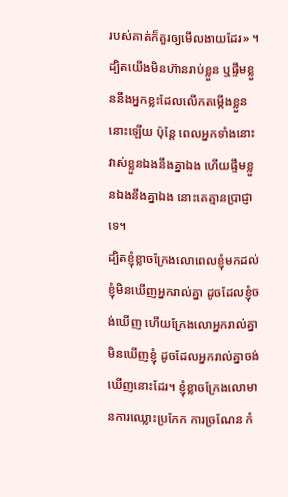របស់គាត់ក៏គួរឲ្យមើលងាយដែរ» ។
ដ្បិតយើងមិនហ៊ានរាប់ខ្លួន ឬផ្ទឹមខ្លួននឹងអ្នកខ្លះដែលលើកតម្កើងខ្លួននោះឡើយ ប៉ុន្តែ ពេលអ្នកទាំងនោះវាស់ខ្លួនឯងនឹងគ្នាឯង ហើយផ្ទឹមខ្លួនឯងនឹងគ្នាឯង នោះគេគ្មានប្រាជ្ញាទេ។
ដ្បិតខ្ញុំខ្លាចក្រែងលោពេលខ្ញុំមកដល់ ខ្ញុំមិនឃើញអ្នករាល់គ្នា ដូចដែលខ្ញុំចង់ឃើញ ហើយក្រែងលោអ្នករាល់គ្នាមិនឃើញខ្ញុំ ដូចដែលអ្នករាល់គ្នាចង់ឃើញនោះដែរ។ ខ្ញុំខ្លាចក្រែងលោមានការឈ្លោះប្រកែក ការច្រណែន កំ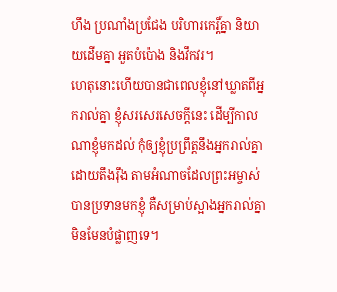ហឹង ប្រណាំងប្រជែង បរិហារកេរ្ដិ៍គ្នា និយាយដើមគ្នា អួតបំប៉ោង និងវឹកវរ។
ហេតុនោះហើយបានជាពេលខ្ញុំនៅឃ្លាតពីអ្នករាល់គ្នា ខ្ញុំសរសេរសេចក្ដីនេះ ដើម្បីកាលណាខ្ញុំមកដល់ កុំឲ្យខ្ញុំប្រព្រឹត្តនឹងអ្នករាល់គ្នាដោយតឹងរ៉ឹង តាមអំណាចដែលព្រះអម្ចាស់បានប្រទានមកខ្ញុំ គឺសម្រាប់ស្អាងអ្នករាល់គ្នា មិនមែនបំផ្លាញទេ។